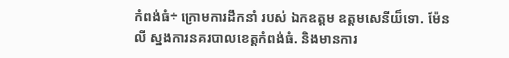កំពង់ធំ÷ ក្រោមការដឹកនាំ របស់ ឯកឧត្តម ឧត្តមសេនីយ៏ទោ. ម៉ែន លី ស្នងការនគរបាលខេត្តកំពង់ធំ. និងមានការ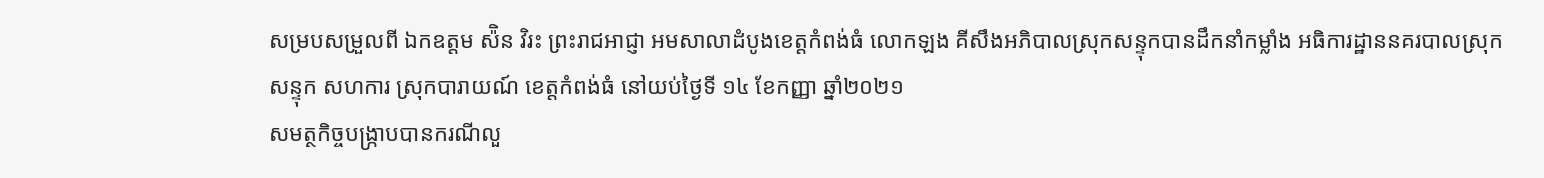សម្របសម្រួលពី ឯកឧត្តម ស៉ិន វិរះ ព្រះរាជអាជ្ញា អមសាលាដំបូងខេត្តកំពង់ធំ លោកឡង គីសឹងអភិបាលស្រុកសន្ទុកបានដឹកនាំកម្លាំង អធិការដ្ឋាននគរបាលស្រុក សន្ទុក សហការ ស្រុកបារាយណ៍ ខេត្តកំពង់ធំ នៅយប់ថ្ងៃទី ១៤ ខែកញ្ញា ឆ្នាំ២០២១
សមត្ថកិច្ចបង្ក្រាបបានករណីលួ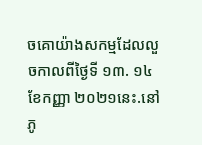ចគោយ៉ាងសកម្មដែលលួចកាលពីថ្ងៃទី ១៣. ១៤ខែកញ្ញា ២០២១នេះ.នៅភូ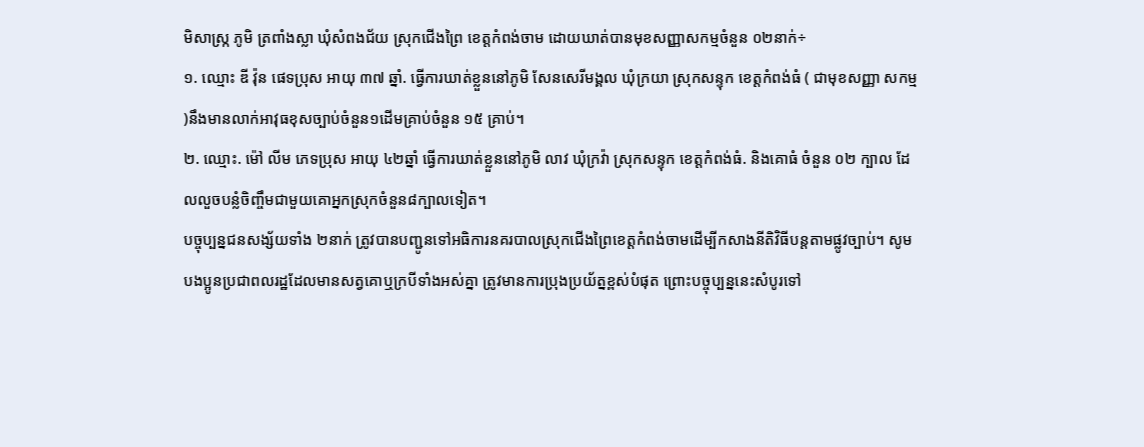មិសាស្រ្ក ភូមិ ត្រពាំងស្លា ឃុំសំពងជ័យ ស្រុកជើងព្រៃ ខេត្តកំពង់ចាម ដោយឃាត់បានមុខសញ្ញាសកម្មចំនួន ០២នាក់÷
១. ឈ្មោះ ឌី វ៉ុន ផេទប្រុស អាយុ ៣៧ ឆ្នាំ. ធ្វើការឃាត់ខ្លួននៅភូមិ សែនសេរីមង្គល ឃុំក្រយា ស្រុកសន្ទុក ខេត្តកំពង់ធំ ( ជាមុខសញ្ញា សកម្ម )នឹងមានលាក់អាវុធខុសច្បាប់ចំនួន១ដើមគ្រាប់ចំនួន ១៥ គ្រាប់។
២. ឈ្មោះ. ម៉ៅ លីម ភេទប្រុស អាយុ ៤២ឆ្នាំ ធ្វើការឃាត់ខ្លួននៅភូមិ លាវ ឃុំក្រវ៉ា ស្រុកសន្ទុក ខេត្តកំពង់ធំ. និងគោធំ ចំនួន ០២ ក្បាល ដែលលួចបន្លំចិញ្ចឹមជាមួយគោអ្នកស្រុកចំនួន៨ក្បាលទៀត។
បច្ចុប្បន្នជនសង្ស័យទាំង ២នាក់ ត្រូវបានបញ្ជូនទៅអធិការនគរបាលស្រុកជើងព្រៃខេត្តកំពង់ចាមដើម្បីកសាងនីតិវិធីបន្តតាមផ្លូវច្បាប់។ សូមបងប្អូនប្រជាពលរដ្ឋដែលមានសត្វគោឬក្របីទាំងអស់គ្នា ត្រូវមានការប្រុងប្រយ័ត្នខ្ពស់បំផុត ព្រោះបច្ចុប្បន្ននេះសំបូរទៅ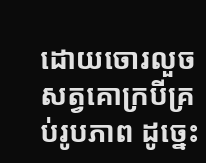ដោយចោរលួចសត្វគោក្របីគ្រប់រូបភាព ដូច្នេះ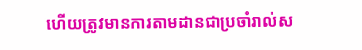ហើយត្រូវមានការតាមដានជាប្រចាំរាល់ស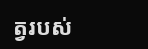ត្វរបស់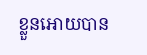ខ្លួនអោយបាន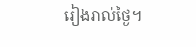រៀងរាល់ថ្ងៃ។